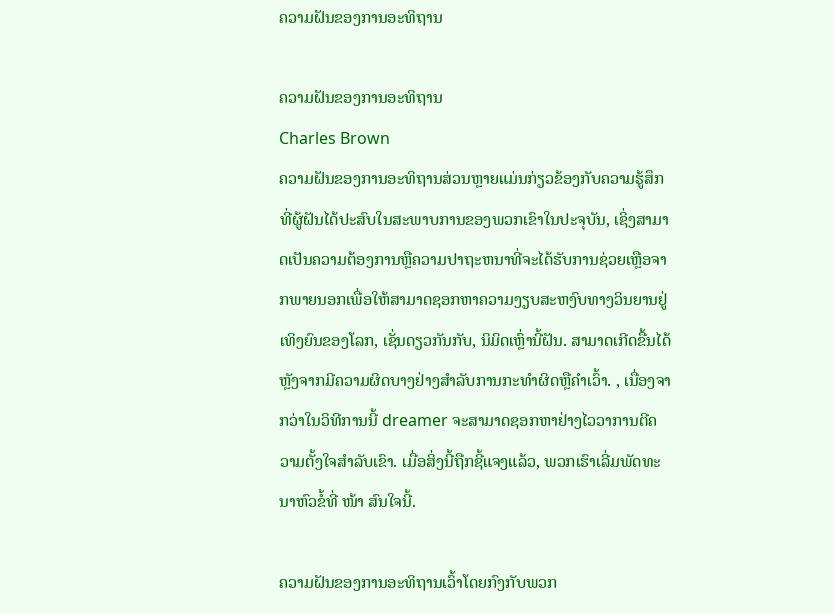ຄວາມຝັນຂອງການອະທິຖານ

ຄວາມຝັນຂອງການອະທິຖານ
Charles Brown
ຄວາມຝັນຂອງການອະທິຖານສ່ວນຫຼາຍແມ່ນກ່ຽວຂ້ອງກັບຄວາມຮູ້ສຶກທີ່ຜູ້ຝັນໄດ້ປະສົບໃນສະພາບການຂອງພວກເຂົາໃນປະຈຸບັນ, ເຊິ່ງສາມາດເປັນຄວາມຕ້ອງການຫຼືຄວາມປາຖະຫນາທີ່ຈະໄດ້ຮັບການຊ່ວຍເຫຼືອຈາກພາຍນອກເພື່ອໃຫ້ສາມາດຊອກຫາຄວາມງຽບສະຫງົບທາງວິນຍານຢູ່ເທິງຍົນຂອງໂລກ, ເຊັ່ນດຽວກັນກັບ, ນິມິດເຫຼົ່ານີ້ຝັນ. ສາມາດເກີດຂື້ນໄດ້ຫຼັງຈາກມີຄວາມຜິດບາງຢ່າງສໍາລັບການກະທໍາຜິດຫຼືຄໍາເວົ້າ. , ເນື່ອງຈາກວ່າໃນວິທີການນີ້ dreamer ຈະສາມາດຊອກຫາຢ່າງໄວວາການຕີຄວາມຕັ້ງໃຈສໍາລັບເຂົາ. ເມື່ອສິ່ງນີ້ຖືກຊີ້ແຈງແລ້ວ, ພວກເຮົາເລີ່ມພັດທະນາຫົວຂໍ້ທີ່ ໜ້າ ສົນໃຈນີ້.

ຄວາມຝັນຂອງການອະທິຖານເວົ້າໂດຍກົງກັບພວກ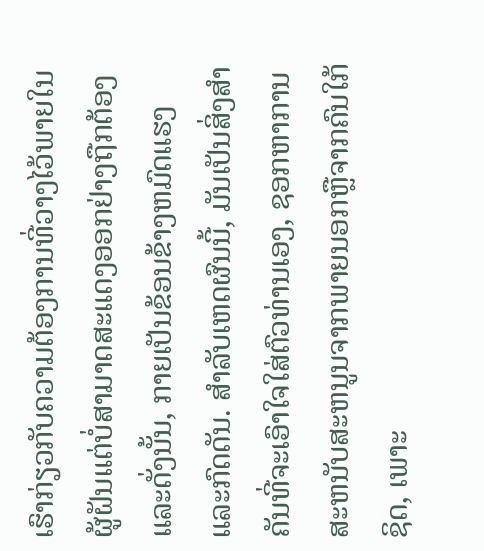ເຮົາກ່ຽວກັບຄວາມຕ້ອງການທີ່ວາງໄວ້ພາຍໃນຜູ້ຝັນແຕ່ບໍ່ສາມາດສະແດງອອກຢ່າງຖືກຕ້ອງແລະດັ່ງນັ້ນ, ກາຍເປັນຂ້ອນຂ້າງຫມົດແຮງແລະກົດດັນ. ສໍາລັບເຫດຜົນນີ້, ມັນເປັນສິ່ງສໍາຄັນທີ່ຈະເອົາໃຈໃສ່ຕົວທ່ານເອງ, ຊອກຫາການສະຫນັບສະຫນູນຈາກພາຍນອກຫຼືຈາກຄົນໃກ້ຊິດ, ເພາະ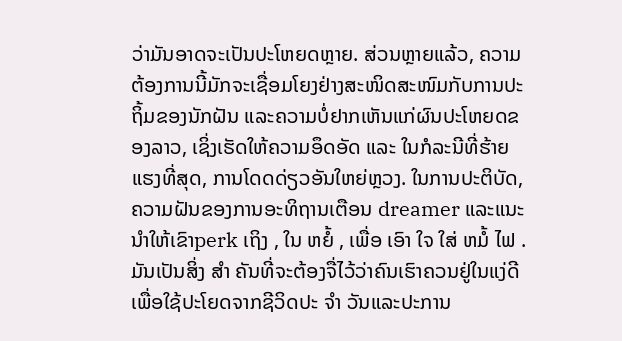ວ່າມັນອາດຈະເປັນປະໂຫຍດຫຼາຍ. ສ່ວນຫຼາຍແລ້ວ, ຄວາມຕ້ອງການນີ້ມັກຈະເຊື່ອມໂຍງຢ່າງສະໜິດສະໜົມກັບການປະຖິ້ມຂອງນັກຝັນ ແລະຄວາມບໍ່ຢາກເຫັນແກ່ຜົນປະໂຫຍດຂອງລາວ, ເຊິ່ງເຮັດໃຫ້ຄວາມອຶດອັດ ແລະ ໃນກໍລະນີທີ່ຮ້າຍແຮງທີ່ສຸດ, ການໂດດດ່ຽວອັນໃຫຍ່ຫຼວງ. ໃນການປະຕິບັດ, ຄວາມຝັນຂອງການອະທິຖານເຕືອນ dreamer ແລະແນະນໍາໃຫ້ເຂົາperk ເຖິງ , ໃນ ຫຍໍ້ , ເພື່ອ ເອົາ ໃຈ ໃສ່ ຫມໍ້ ໄຟ . ມັນເປັນສິ່ງ ສຳ ຄັນທີ່ຈະຕ້ອງຈື່ໄວ້ວ່າຄົນເຮົາຄວນຢູ່ໃນແງ່ດີເພື່ອໃຊ້ປະໂຍດຈາກຊີວິດປະ ຈຳ ວັນແລະປະການ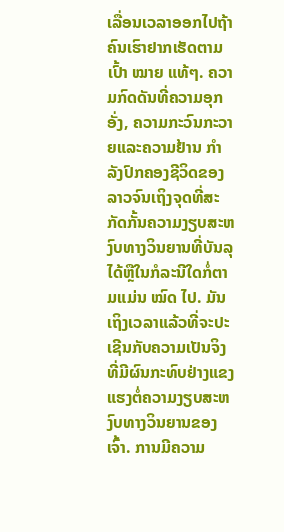ເລື່ອນເວລາອອກໄປຖ້າຄົນເຮົາຢາກເຮັດຕາມເປົ້າ ໝາຍ ແທ້ໆ. ຄວາມກົດດັນທີ່ຄວາມອຸກອັ່ງ, ຄວາມກະວົນກະວາຍແລະຄວາມຢ້ານ ກຳ ລັງປົກຄອງຊີວິດຂອງລາວຈົນເຖິງຈຸດທີ່ສະກັດກັ້ນຄວາມງຽບສະຫງົບທາງວິນຍານທີ່ບັນລຸໄດ້ຫຼືໃນກໍລະນີໃດກໍ່ຕາມແມ່ນ ໝົດ ໄປ. ມັນເຖິງເວລາແລ້ວທີ່ຈະປະເຊີນກັບຄວາມເປັນຈິງທີ່ມີຜົນກະທົບຢ່າງແຂງແຮງຕໍ່ຄວາມງຽບສະຫງົບທາງວິນຍານຂອງເຈົ້າ. ການມີຄວາມ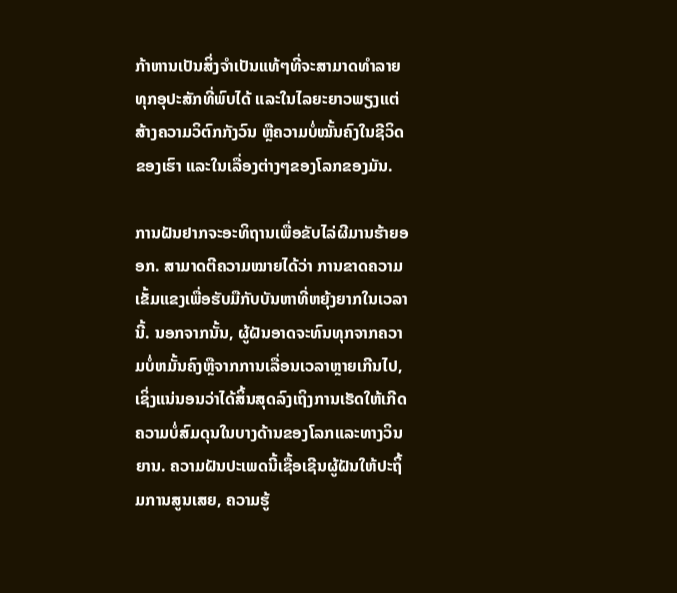ກ້າຫານເປັນສິ່ງຈຳເປັນແທ້ໆທີ່ຈະສາມາດທຳລາຍທຸກອຸປະສັກທີ່ພົບໄດ້ ແລະໃນໄລຍະຍາວພຽງແຕ່ສ້າງຄວາມວິຕົກກັງວົນ ຫຼືຄວາມບໍ່ໝັ້ນຄົງໃນຊີວິດຂອງເຮົາ ແລະໃນເລື່ອງຕ່າງໆຂອງໂລກຂອງມັນ.

ການຝັນຢາກຈະອະທິຖານເພື່ອຂັບໄລ່ຜີມານຮ້າຍອອກ. ສາມາດຕີຄວາມໝາຍໄດ້ວ່າ ການຂາດຄວາມເຂັ້ມແຂງເພື່ອຮັບມືກັບບັນຫາທີ່ຫຍຸ້ງຍາກໃນເວລານີ້. ນອກຈາກນັ້ນ, ຜູ້ຝັນອາດຈະທົນທຸກຈາກຄວາມບໍ່ຫມັ້ນຄົງຫຼືຈາກການເລື່ອນເວລາຫຼາຍເກີນໄປ, ເຊິ່ງແນ່ນອນວ່າໄດ້ສິ້ນສຸດລົງເຖິງການເຮັດໃຫ້ເກີດຄວາມບໍ່ສົມດຸນໃນບາງດ້ານຂອງໂລກແລະທາງວິນຍານ. ຄວາມຝັນປະເພດນີ້ເຊື້ອເຊີນຜູ້ຝັນໃຫ້ປະຖິ້ມການສູນເສຍ, ຄວາມຮູ້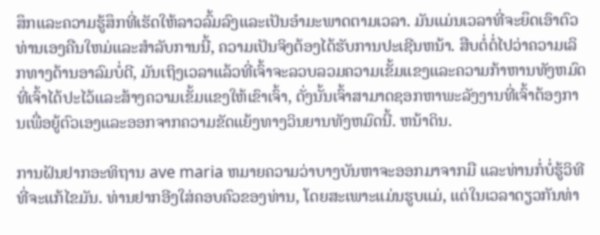ສຶກແລະຄວາມຮູ້ສຶກທີ່ເຮັດໃຫ້ລາວລົ້ມລົງແລະເປັນອໍາມະພາດຕາມເວລາ. ມັນແມ່ນເວລາທີ່ຈະຍຶດເອົາຕົວທ່ານເອງຄືນໃຫມ່ແລະສໍາລັບການນີ້, ຄວາມເປັນຈິງຕ້ອງໄດ້ຮັບການປະເຊີນຫນ້າ. ສືບຕໍ່ຕໍ່ໄປວ່າຄວາມເລິກທາງດ້ານອາລົມບໍ່ດີ, ມັນເຖິງເວລາແລ້ວທີ່ເຈົ້າຈະລວບລວມຄວາມເຂັ້ມແຂງແລະຄວາມກ້າຫານທັງຫມົດທີ່ເຈົ້າໄດ້ປະໄວ້ແລະສ້າງຄວາມເຂັ້ມແຂງໃຫ້ເຂົາເຈົ້າ, ດັ່ງນັ້ນເຈົ້າສາມາດຊອກຫາພະລັງງານທີ່ເຈົ້າຕ້ອງການເພື່ອຍູ້ຕົວເອງແລະອອກຈາກຄວາມຂັດແຍ້ງທາງວິນຍານທັງຫມົດນີ້. ຫນ້າດິນ.

ການຝັນຢາກອະທິຖານ ave maria ຫມາຍຄວາມວ່າບາງບັນຫາຈະອອກມາຈາກມື ແລະທ່ານກໍ່ບໍ່ຮູ້ວິທີທີ່ຈະແກ້ໄຂມັນ. ທ່ານຢາກອີງໃສ່ຄອບຄົວຂອງທ່ານ, ໂດຍສະເພາະແມ່ນຮູບແມ່, ແຕ່ໃນເວລາດຽວກັນທ່າ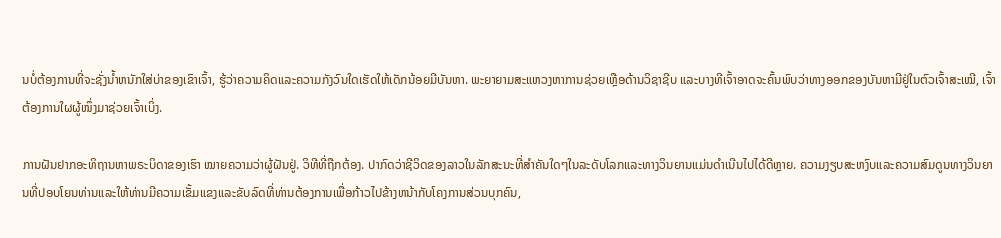ນບໍ່ຕ້ອງການທີ່ຈະຊັ່ງນໍ້າຫນັກໃສ່ບ່າຂອງເຂົາເຈົ້າ, ຮູ້ວ່າຄວາມຄິດແລະຄວາມກັງວົນໃດເຮັດໃຫ້ເດັກນ້ອຍມີບັນຫາ. ພະຍາຍາມສະແຫວງຫາການຊ່ວຍເຫຼືອດ້ານວິຊາຊີບ ແລະບາງທີເຈົ້າອາດຈະຄົ້ນພົບວ່າທາງອອກຂອງບັນຫາມີຢູ່ໃນຕົວເຈົ້າສະເໝີ, ເຈົ້າຕ້ອງການໃຜຜູ້ໜຶ່ງມາຊ່ວຍເຈົ້າເບິ່ງ.

ການຝັນຢາກອະທິຖານຫາພຣະບິດາຂອງເຮົາ ໝາຍຄວາມວ່າຜູ້ຝັນຢູ່. ວິທີທີ່ຖືກຕ້ອງ. ປາກົດວ່າຊີວິດຂອງລາວໃນລັກສະນະທີ່ສໍາຄັນໃດໆໃນລະດັບໂລກແລະທາງວິນຍານແມ່ນດໍາເນີນໄປໄດ້ດີຫຼາຍ. ຄວາມງຽບສະຫງົບແລະຄວາມສົມດູນທາງວິນຍານທີ່ປອບໂຍນທ່ານແລະໃຫ້ທ່ານມີຄວາມເຂັ້ມແຂງແລະຂັບລົດທີ່ທ່ານຕ້ອງການເພື່ອກ້າວໄປຂ້າງຫນ້າກັບໂຄງການສ່ວນບຸກຄົນ,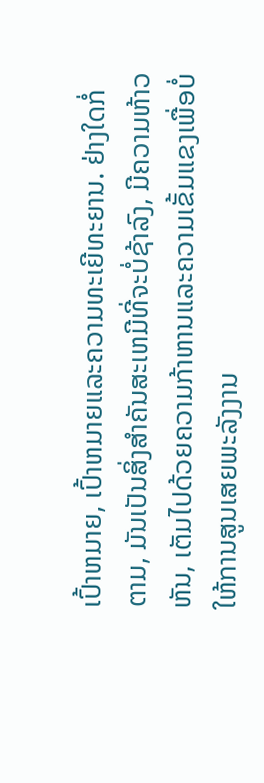ເປົ້າຫມາຍ, ເປົ້າຫມາຍແລະຄວາມທະເຍີທະຍານ. ຢ່າງໃດກໍ່ຕາມ, ມັນເປັນສິ່ງສໍາຄັນສະເຫມີທີ່ຈະບໍ່ຊ້າລົງ, ມີຄວາມຫ້າວຫັນ, ເຕັມໄປດ້ວຍຄວາມກ້າຫານແລະຄວາມເຂັ້ມແຂງເພື່ອບໍ່ໃຫ້ການສູນເສຍພະລັງງານ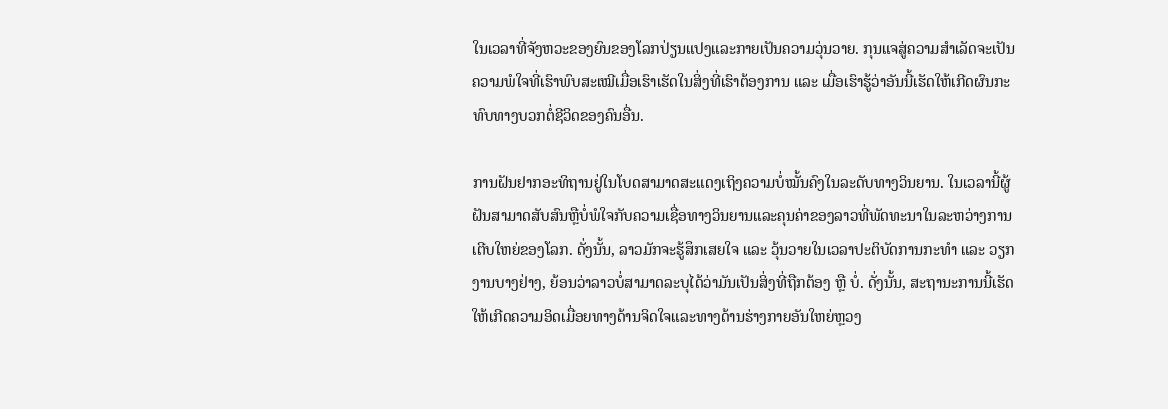ໃນເວລາທີ່ຈັງຫວະຂອງຍົນຂອງໂລກປ່ຽນແປງແລະກາຍເປັນຄວາມວຸ່ນວາຍ. ກຸນແຈສູ່ຄວາມສໍາເລັດຈະເປັນຄວາມພໍໃຈທີ່ເຮົາພົບສະເໝີເມື່ອເຮົາເຮັດໃນສິ່ງທີ່ເຮົາຕ້ອງການ ແລະ ເມື່ອເຮົາຮູ້ວ່າອັນນີ້ເຮັດໃຫ້ເກີດຜົນກະທົບທາງບວກຕໍ່ຊີວິດຂອງຄົນອື່ນ.

ການຝັນຢາກອະທິຖານຢູ່ໃນໂບດສາມາດສະແດງເຖິງຄວາມບໍ່ໝັ້ນຄົງໃນລະດັບທາງວິນຍານ. ໃນເວລານີ້ຜູ້ຝັນສາມາດສັບສົນຫຼືບໍ່ພໍໃຈກັບຄວາມເຊື່ອທາງວິນຍານແລະຄຸນຄ່າຂອງລາວທີ່ພັດທະນາໃນລະຫວ່າງການເຕີບໃຫຍ່ຂອງໂລກ. ດັ່ງນັ້ນ, ລາວມັກຈະຮູ້ສຶກເສຍໃຈ ແລະ ວຸ້ນວາຍໃນເວລາປະຕິບັດການກະທຳ ແລະ ວຽກງານບາງຢ່າງ, ຍ້ອນວ່າລາວບໍ່ສາມາດລະບຸໄດ້ວ່າມັນເປັນສິ່ງທີ່ຖືກຕ້ອງ ຫຼື ບໍ່. ດັ່ງນັ້ນ, ສະຖານະການນີ້ເຮັດໃຫ້ເກີດຄວາມອິດເມື່ອຍທາງດ້ານຈິດໃຈແລະທາງດ້ານຮ່າງກາຍອັນໃຫຍ່ຫຼວງ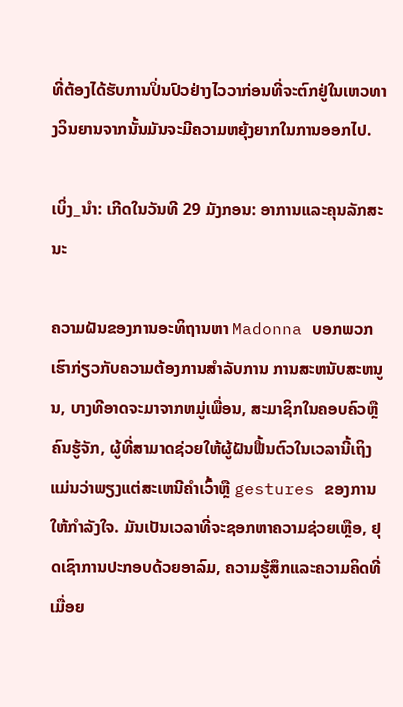ທີ່ຕ້ອງໄດ້ຮັບການປິ່ນປົວຢ່າງໄວວາກ່ອນທີ່ຈະຕົກຢູ່ໃນເຫວທາງວິນຍານຈາກນັ້ນມັນຈະມີຄວາມຫຍຸ້ງຍາກໃນການອອກໄປ.

ເບິ່ງ_ນຳ: ເກີດໃນວັນທີ 29 ມັງກອນ: ອາການແລະຄຸນລັກສະນະ

ຄວາມຝັນຂອງການອະທິຖານຫາ Madonna ບອກພວກເຮົາກ່ຽວກັບຄວາມຕ້ອງການສໍາລັບການ ການສະຫນັບສະຫນູນ, ບາງທີອາດຈະມາຈາກຫມູ່ເພື່ອນ, ສະມາຊິກໃນຄອບຄົວຫຼືຄົນຮູ້ຈັກ, ຜູ້ທີ່ສາມາດຊ່ວຍໃຫ້ຜູ້ຝັນຟື້ນຕົວໃນເວລານີ້ເຖິງແມ່ນວ່າພຽງແຕ່ສະເຫນີຄໍາເວົ້າຫຼື gestures ຂອງການໃຫ້ກໍາລັງໃຈ. ມັນເປັນເວລາທີ່ຈະຊອກຫາຄວາມຊ່ວຍເຫຼືອ, ຢຸດເຊົາການປະກອບດ້ວຍອາລົມ, ຄວາມຮູ້ສຶກແລະຄວາມຄິດທີ່ເມື່ອຍ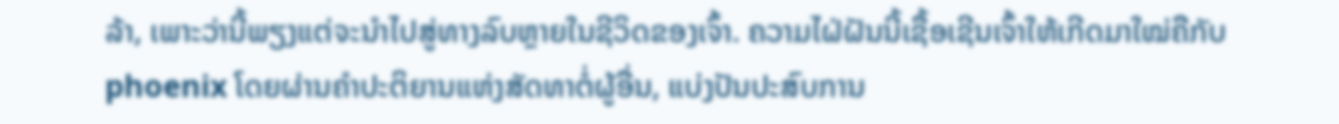ລ້າ, ເພາະວ່ານີ້ພຽງແຕ່ຈະນໍາໄປສູ່ທາງລົບຫຼາຍໃນຊີວິດຂອງເຈົ້າ. ຄວາມໄຝ່ຝັນນີ້ເຊື້ອເຊີນເຈົ້າໃຫ້ເກີດມາໃໝ່ຄືກັບ phoenix ໂດຍຜ່ານຄຳປະຕິຍານແຫ່ງສັດທາຕໍ່ຜູ້ອື່ນ, ແບ່ງປັນປະສົບການ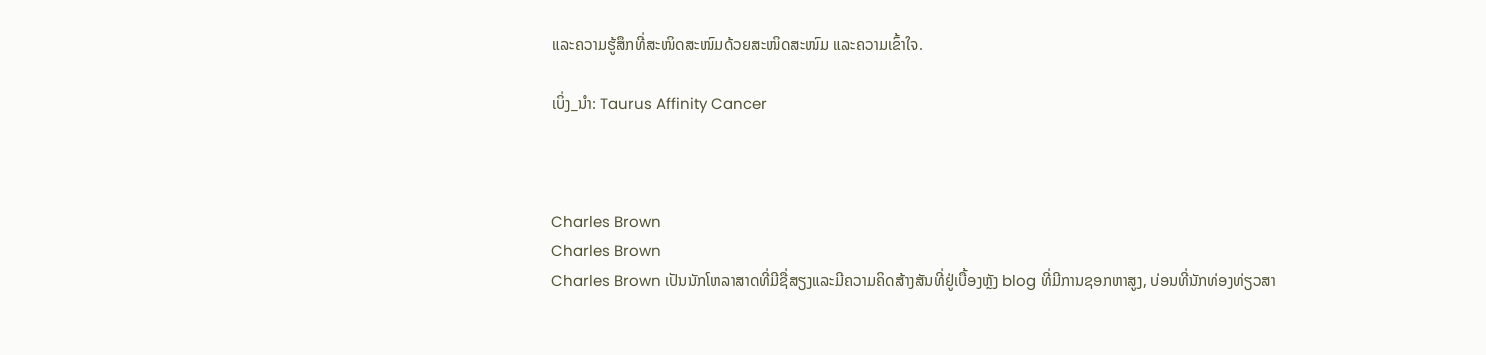ແລະຄວາມຮູ້ສຶກທີ່ສະໜິດສະໜົມດ້ວຍສະໜິດສະໜົມ ແລະຄວາມເຂົ້າໃຈ.

ເບິ່ງ_ນຳ: Taurus Affinity Cancer



Charles Brown
Charles Brown
Charles Brown ເປັນນັກໂຫລາສາດທີ່ມີຊື່ສຽງແລະມີຄວາມຄິດສ້າງສັນທີ່ຢູ່ເບື້ອງຫຼັງ blog ທີ່ມີການຊອກຫາສູງ, ບ່ອນທີ່ນັກທ່ອງທ່ຽວສາ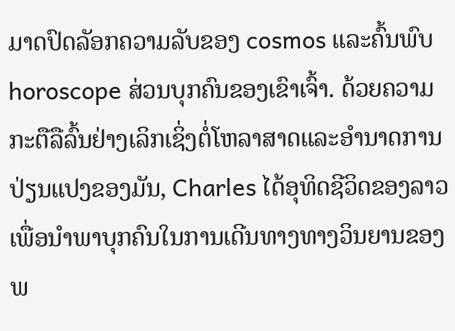ມາດປົດລັອກຄວາມລັບຂອງ cosmos ແລະຄົ້ນພົບ horoscope ສ່ວນບຸກຄົນຂອງເຂົາເຈົ້າ. ດ້ວຍຄວາມກະຕືລືລົ້ນຢ່າງເລິກເຊິ່ງຕໍ່ໂຫລາສາດແລະອໍານາດການປ່ຽນແປງຂອງມັນ, Charles ໄດ້ອຸທິດຊີວິດຂອງລາວເພື່ອນໍາພາບຸກຄົນໃນການເດີນທາງທາງວິນຍານຂອງພ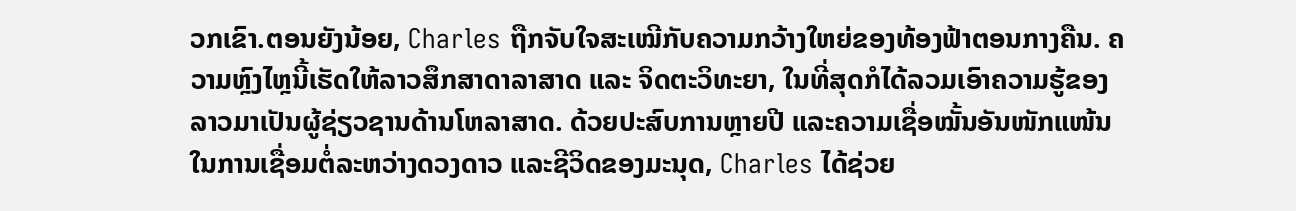ວກເຂົາ.ຕອນຍັງນ້ອຍ, Charles ຖືກຈັບໃຈສະເໝີກັບຄວາມກວ້າງໃຫຍ່ຂອງທ້ອງຟ້າຕອນກາງຄືນ. ຄວາມຫຼົງໄຫຼນີ້ເຮັດໃຫ້ລາວສຶກສາດາລາສາດ ແລະ ຈິດຕະວິທະຍາ, ໃນທີ່ສຸດກໍໄດ້ລວມເອົາຄວາມຮູ້ຂອງລາວມາເປັນຜູ້ຊ່ຽວຊານດ້ານໂຫລາສາດ. ດ້ວຍປະສົບການຫຼາຍປີ ແລະຄວາມເຊື່ອໝັ້ນອັນໜັກແໜ້ນໃນການເຊື່ອມຕໍ່ລະຫວ່າງດວງດາວ ແລະຊີວິດຂອງມະນຸດ, Charles ໄດ້ຊ່ວຍ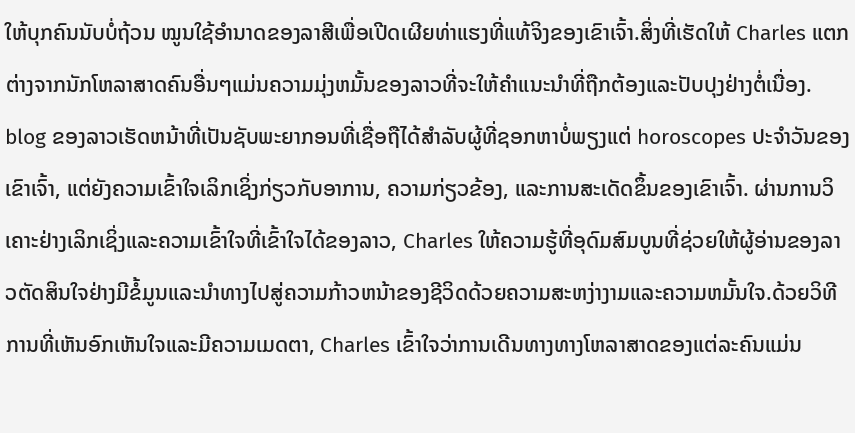ໃຫ້ບຸກຄົນນັບບໍ່ຖ້ວນ ໝູນໃຊ້ອຳນາດຂອງລາສີເພື່ອເປີດເຜີຍທ່າແຮງທີ່ແທ້ຈິງຂອງເຂົາເຈົ້າ.ສິ່ງທີ່ເຮັດໃຫ້ Charles ແຕກຕ່າງຈາກນັກໂຫລາສາດຄົນອື່ນໆແມ່ນຄວາມມຸ່ງຫມັ້ນຂອງລາວທີ່ຈະໃຫ້ຄໍາແນະນໍາທີ່ຖືກຕ້ອງແລະປັບປຸງຢ່າງຕໍ່ເນື່ອງ. blog ຂອງລາວເຮັດຫນ້າທີ່ເປັນຊັບພະຍາກອນທີ່ເຊື່ອຖືໄດ້ສໍາລັບຜູ້ທີ່ຊອກຫາບໍ່ພຽງແຕ່ horoscopes ປະຈໍາວັນຂອງເຂົາເຈົ້າ, ແຕ່ຍັງຄວາມເຂົ້າໃຈເລິກເຊິ່ງກ່ຽວກັບອາການ, ຄວາມກ່ຽວຂ້ອງ, ແລະການສະເດັດຂຶ້ນຂອງເຂົາເຈົ້າ. ຜ່ານການວິເຄາະຢ່າງເລິກເຊິ່ງແລະຄວາມເຂົ້າໃຈທີ່ເຂົ້າໃຈໄດ້ຂອງລາວ, Charles ໃຫ້ຄວາມຮູ້ທີ່ອຸດົມສົມບູນທີ່ຊ່ວຍໃຫ້ຜູ້ອ່ານຂອງລາວຕັດສິນໃຈຢ່າງມີຂໍ້ມູນແລະນໍາທາງໄປສູ່ຄວາມກ້າວຫນ້າຂອງຊີວິດດ້ວຍຄວາມສະຫງ່າງາມແລະຄວາມຫມັ້ນໃຈ.ດ້ວຍວິທີການທີ່ເຫັນອົກເຫັນໃຈແລະມີຄວາມເມດຕາ, Charles ເຂົ້າໃຈວ່າການເດີນທາງທາງໂຫລາສາດຂອງແຕ່ລະຄົນແມ່ນ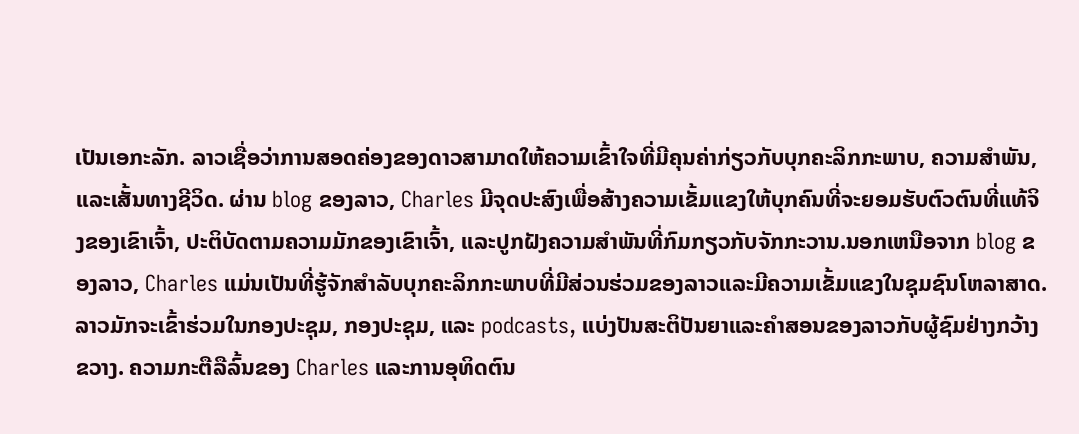ເປັນເອກະລັກ. ລາວເຊື່ອວ່າການສອດຄ່ອງຂອງດາວສາມາດໃຫ້ຄວາມເຂົ້າໃຈທີ່ມີຄຸນຄ່າກ່ຽວກັບບຸກຄະລິກກະພາບ, ຄວາມສໍາພັນ, ແລະເສັ້ນທາງຊີວິດ. ຜ່ານ blog ຂອງລາວ, Charles ມີຈຸດປະສົງເພື່ອສ້າງຄວາມເຂັ້ມແຂງໃຫ້ບຸກຄົນທີ່ຈະຍອມຮັບຕົວຕົນທີ່ແທ້ຈິງຂອງເຂົາເຈົ້າ, ປະຕິບັດຕາມຄວາມມັກຂອງເຂົາເຈົ້າ, ແລະປູກຝັງຄວາມສໍາພັນທີ່ກົມກຽວກັບຈັກກະວານ.ນອກເຫນືອຈາກ blog ຂອງລາວ, Charles ແມ່ນເປັນທີ່ຮູ້ຈັກສໍາລັບບຸກຄະລິກກະພາບທີ່ມີສ່ວນຮ່ວມຂອງລາວແລະມີຄວາມເຂັ້ມແຂງໃນຊຸມຊົນໂຫລາສາດ. ລາວມັກຈະເຂົ້າຮ່ວມໃນກອງປະຊຸມ, ກອງປະຊຸມ, ແລະ podcasts, ແບ່ງປັນສະຕິປັນຍາແລະຄໍາສອນຂອງລາວກັບຜູ້ຊົມຢ່າງກວ້າງຂວາງ. ຄວາມກະຕືລືລົ້ນຂອງ Charles ແລະການອຸທິດຕົນ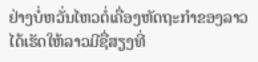ຢ່າງບໍ່ຫວັ່ນໄຫວຕໍ່ເຄື່ອງຫັດຖະກໍາຂອງລາວໄດ້ເຮັດໃຫ້ລາວມີຊື່ສຽງທີ່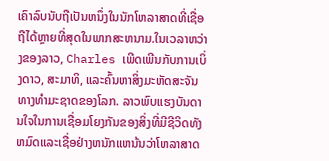ເຄົາລົບນັບຖືເປັນຫນຶ່ງໃນນັກໂຫລາສາດທີ່ເຊື່ອຖືໄດ້ຫຼາຍທີ່ສຸດໃນພາກສະຫນາມ.ໃນເວລາຫວ່າງຂອງລາວ, Charles ເພີດເພີນກັບການເບິ່ງດາວ, ສະມາທິ, ແລະຄົ້ນຫາສິ່ງມະຫັດສະຈັນທາງທໍາມະຊາດຂອງໂລກ. ລາວພົບແຮງບັນດານໃຈໃນການເຊື່ອມໂຍງກັນຂອງສິ່ງທີ່ມີຊີວິດທັງຫມົດແລະເຊື່ອຢ່າງຫນັກແຫນ້ນວ່າໂຫລາສາດ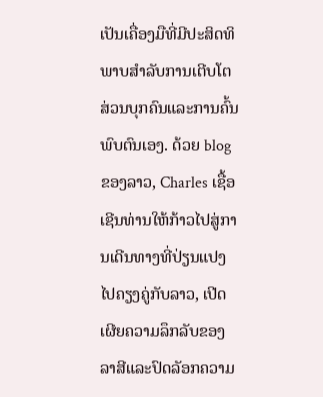ເປັນເຄື່ອງມືທີ່ມີປະສິດທິພາບສໍາລັບການເຕີບໂຕສ່ວນບຸກຄົນແລະການຄົ້ນພົບຕົນເອງ. ດ້ວຍ blog ຂອງລາວ, Charles ເຊື້ອເຊີນທ່ານໃຫ້ກ້າວໄປສູ່ການເດີນທາງທີ່ປ່ຽນແປງໄປຄຽງຄູ່ກັບລາວ, ເປີດເຜີຍຄວາມລຶກລັບຂອງລາສີແລະປົດລັອກຄວາມ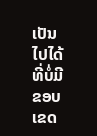ເປັນໄປໄດ້ທີ່ບໍ່ມີຂອບເຂດ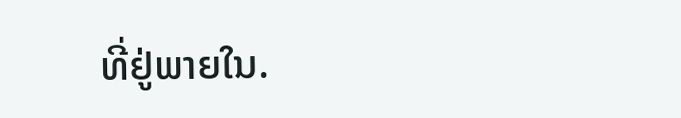ທີ່ຢູ່ພາຍໃນ.